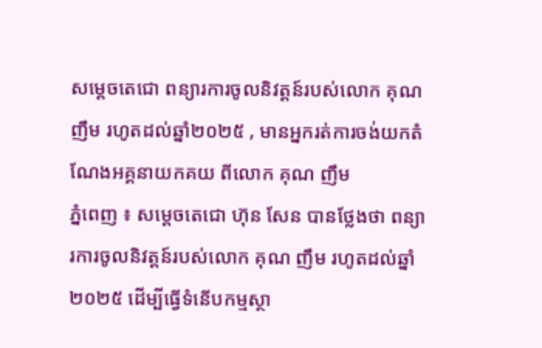សម្តេចតេជោ ពន្យារការចូលនិវត្តន៍របស់លោក គុណ ញឹម រហូតដល់ឆ្នាំ២០២៥ , មានអ្នករត់ការចង់យកតំណែងអគ្គនាយកគយ ពីលោក គុណ ញឹម
ភ្នំពេញ ៖ សម្តេចតេជោ ហ៊ុន សែន បានថ្លែងថា ពន្យារការចូលនិវត្តន៍របស់លោក គុណ ញឹម រហូតដល់ឆ្នាំ២០២៥ ដើម្បីធ្វើទំនើបកម្មស្ថា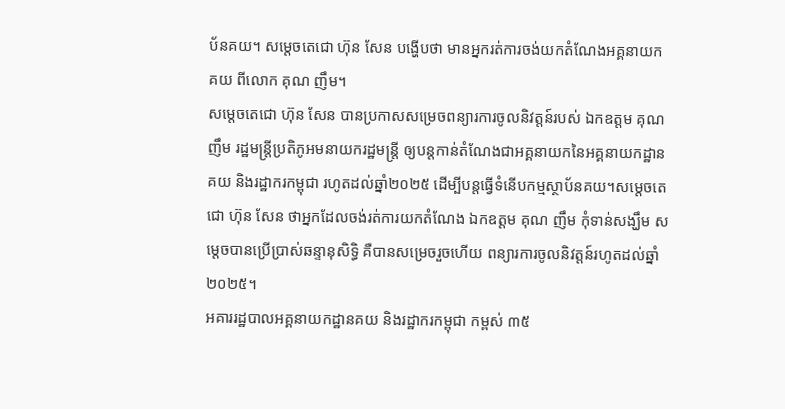ប័នគយ។ សម្តេចតេជោ ហ៊ុន សែន បង្ហើបថា មានអ្នករត់ការចង់យកតំណែងអគ្គនាយកគយ ពីលោក គុណ ញឹម។
សម្តេចតេជោ ហ៊ុន សែន បានប្រកាសសម្រេចពន្យារការចូលនិវត្តន៍របស់ ឯកឧត្តម គុណ ញឹម រដ្ឋមន្ត្រីប្រតិភូអមនាយករដ្ឋមន្ត្រី ឲ្យបន្តកាន់តំណែងជាអគ្គនាយកនៃអគ្គនាយកដ្ឋានគយ និងរដ្ឋាករកម្ពុជា រហូតដល់ឆ្នាំ២០២៥ ដើម្បីបន្តធ្វើទំនើបកម្មស្ថាប័នគយ។សម្តេចតេជោ ហ៊ុន សែន ថាអ្នកដែលចង់រត់ការយកតំណែង ឯកឧត្តម គុណ ញឹម កុំទាន់សង្ឃឹម សម្តេចបានប្រើប្រាស់ឆន្ទានុសិទ្ធិ គឺបានសម្រេចរួចហើយ ពន្យារការចូលនិវត្តន៍រហូតដល់ឆ្នាំ២០២៥។
អគាររដ្ឋបាលអគ្គនាយកដ្ឋានគយ និងរដ្ឋាករកម្ពុជា កម្ពស់ ៣៥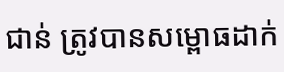ជាន់ ត្រូវបានសម្ពោធដាក់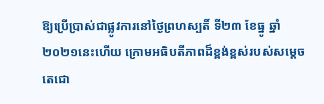ឱ្យប្រើប្រាស់ជាផ្លូវការនៅថ្ងៃព្រហស្បតិ៍ ទី២៣ ខែធ្នូ ឆ្នាំ២០២១នេះហើយ ក្រោមអធិបតីភាពដ៏ខ្ពង់ខ្ពស់របស់សម្តេចតេជោ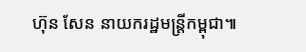ហ៊ុន សែន នាយករដ្ឋមន្ត្រីកម្ពុជា៕